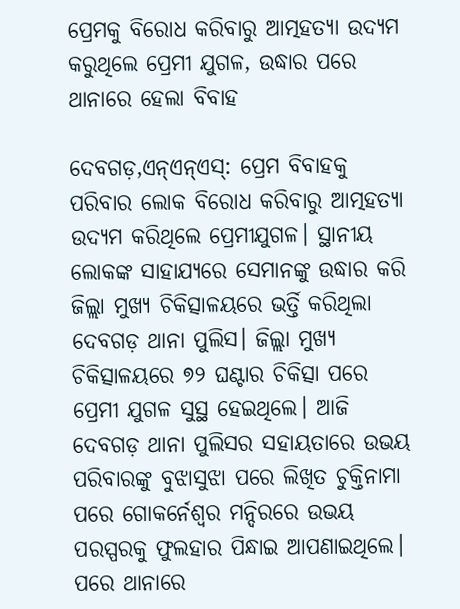ପ୍ରେମକୁ ବିରୋଧ କରିବାରୁ ଆତ୍ମହତ୍ୟା ଉଦ୍ୟମ କରୁଥିଲେ ପ୍ରେମୀ ଯୁଗଳ, ଉଦ୍ଧାର ପରେ ଥାନାରେ ହେଲା ବିବାହ

ଦେବଗଡ଼,ଏନ୍ଏନ୍ଏସ୍: ପ୍ରେମ ବିବାହକୁ ପରିବାର ଲୋକ ବିରୋଧ କରିବାରୁ ଆତ୍ମହତ୍ୟା ଉଦ୍ୟମ କରିଥିଲେ ପ୍ରେମୀଯୁଗଳ। ସ୍ଥାନୀୟ ଲୋକଙ୍କ ସାହାଯ୍ୟରେ ସେମାନଙ୍କୁ ଉଦ୍ଧାର କରି ଜିଲ୍ଲା ମୁଖ୍ୟ ଚିକିତ୍ସାଳୟରେ ଭର୍ତ୍ତି କରିଥିଲା ଦେବଗଡ଼ ଥାନା ପୁଲିସ। ଜିଲ୍ଲା ମୁଖ୍ୟ ଚିକିତ୍ସାଳୟରେ ୭୨ ଘଣ୍ଟାର ଚିକିତ୍ସା ପରେ ପ୍ରେମୀ ଯୁଗଳ ସୁସ୍ଥ ହେଇଥିଲେ। ଆଜି ଦେବଗଡ଼ ଥାନା ପୁଲିସର ସହାୟତାରେ ଉଭୟ ପରିବାରଙ୍କୁ ବୁଝାସୁଝା ପରେ ଲିଖିତ ଚୁକ୍ତିନାମା ପରେ ଗୋକର୍ନେଶ୍ୱର ମନ୍ଦିରରେ ଉଭୟ ପରସ୍ପରକୁ ଫୁଲହାର ପିନ୍ଧାଇ ଆପଣାଇଥିଲେ। ପରେ ଥାନାରେ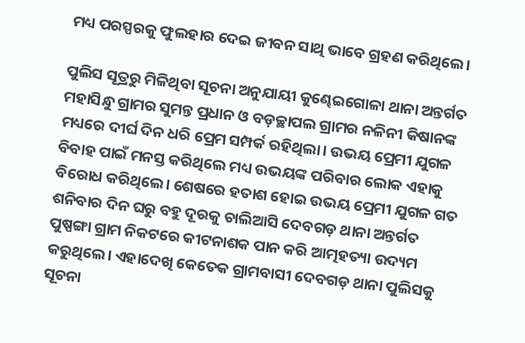ମଧ୍ୟ ପରସ୍ପରକୁ ଫୁଲହାର ଦେଇ ଜୀବନ ସାଥି ଭାବେ ଗ୍ରହଣ କରିଥିଲେ।

ପୁଲିସ ସୂତ୍ରରୁ ମିଳିଥିବା ସୂଚନା ଅନୁଯାୟୀ କୁଣ୍ଢେଇଗୋଳା ଥାନା ଅନ୍ତର୍ଗତ ମହାସିନ୍ଧୁ ଗ୍ରାମର ସୁମନ୍ତ ପ୍ରଧାନ ଓ ବଡ଼ଚ୍ଛାପଲ ଗ୍ରାମର ନଳିନୀ କିଷାନଙ୍କ ମଧ୍ୟରେ ଦୀର୍ଘ ଦିନ ଧରି ପ୍ରେମ ସମ୍ପର୍କ ରହିଥିଲା। ଉଭୟ ପ୍ରେମୀ ଯୁଗଳ ବିବାହ ପାଇଁ ମନସ୍ତ କରିଥିଲେ ମଧ୍ୟ ଉଭୟଙ୍କ ପରିବାର ଲୋକ ଏହାକୁ ବିରୋଧ କରିଥିଲେ। ଶେଷରେ ହତାଶ ହୋଇ ଉଭୟ ପ୍ରେମୀ ଯୁଗଳ ଗତ ଶନିବାର ଦିନ ଘରୁ ବହୁ ଦୂରକୁ ଚାଲିଆସି ଦେବଗଡ଼ ଥାନା ଅନ୍ତର୍ଗତ ପୁଷ୍ପଙ୍ଗା ଗ୍ରାମ ନିକଟରେ କୀଟନାଶକ ପାନ କରି ଆତ୍ମହତ୍ୟା ଉଦ୍ୟମ କରୁଥିଲେ। ଏହାଦେଖି କେତେକ ଗ୍ରାମବାସୀ ଦେବଗଡ଼ ଥାନା ପୁଲିସକୁ ସୂଚନା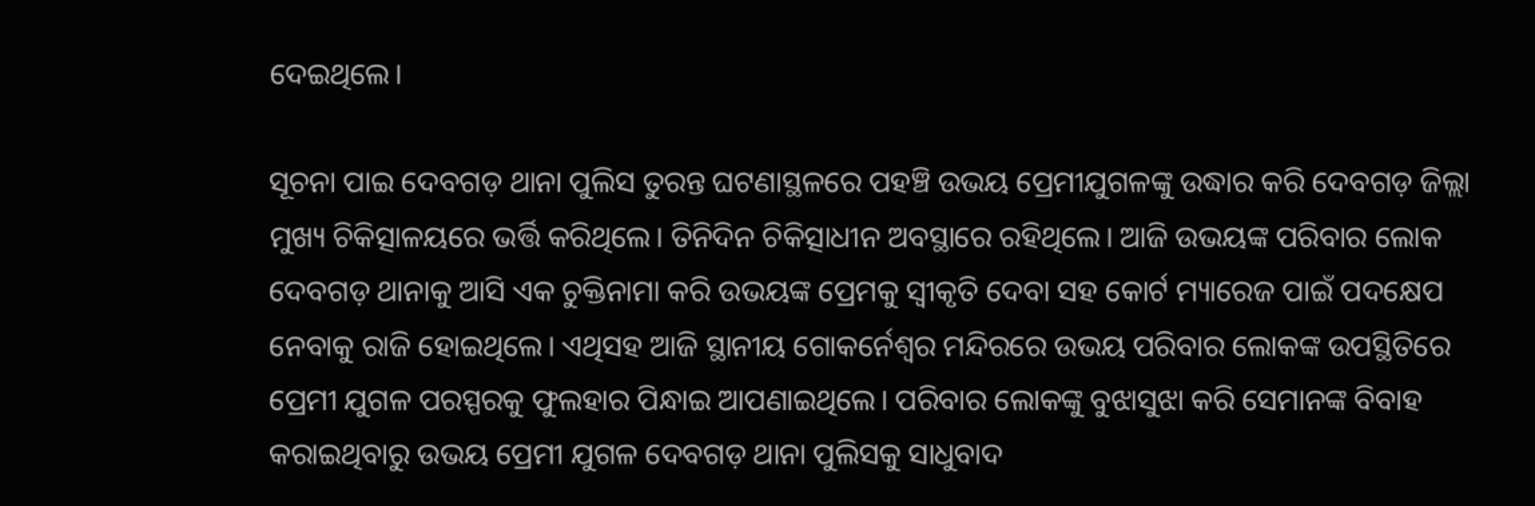ଦେଇଥିଲେ।

ସୂଚନା ପାଇ ଦେବଗଡ଼ ଥାନା ପୁଲିସ ତୁରନ୍ତ ଘଟଣାସ୍ଥଳରେ ପହଞ୍ଚି ଉଭୟ ପ୍ରେମୀଯୁଗଳଙ୍କୁ ଉଦ୍ଧାର କରି ଦେବଗଡ଼ ଜିଲ୍ଲା ମୁଖ୍ୟ ଚିକିତ୍ସାଳୟରେ ଭର୍ତ୍ତି କରିଥିଲେ। ତିନିଦିନ ଚିକିତ୍ସାଧୀନ ଅବସ୍ଥାରେ ରହିଥିଲେ। ଆଜି ଉଭୟଙ୍କ ପରିବାର ଲୋକ ଦେବଗଡ଼ ଥାନାକୁ ଆସି ଏକ ଚୁକ୍ତିନାମା କରି ଉଭୟଙ୍କ ପ୍ରେମକୁ ସ୍ୱୀକୃତି ଦେବା ସହ କୋର୍ଟ ମ୍ୟାରେଜ ପାଇଁ ପଦକ୍ଷେପ ନେବାକୁ ରାଜି ହୋଇଥିଲେ। ଏଥିସହ ଆଜି ସ୍ଥାନୀୟ ଗୋକର୍ନେଶ୍ୱର ମନ୍ଦିରରେ ଉଭୟ ପରିବାର ଲୋକଙ୍କ ଉପସ୍ଥିତିରେ ପ୍ରେମୀ ଯୁଗଳ ପରସ୍ପରକୁ ଫୁଲହାର ପିନ୍ଧାଇ ଆପଣାଇଥିଲେ। ପରିବାର ଲୋକଙ୍କୁ ବୁଝାସୁଝା କରି ସେମାନଙ୍କ ବିବାହ କରାଇଥିବାରୁ ଉଭୟ ପ୍ରେମୀ ଯୁଗଳ ଦେବଗଡ଼ ଥାନା ପୁଲିସକୁ ସାଧୁବାଦ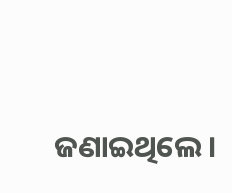ଜଣାଇଥିଲେ।